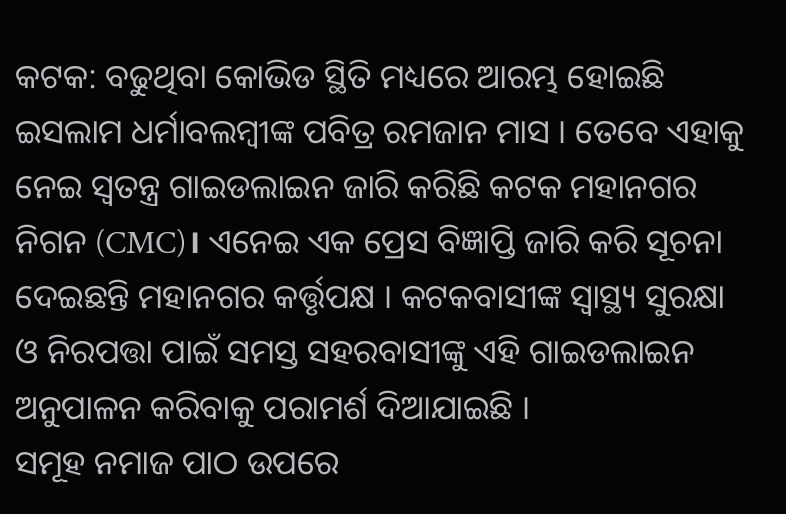କଟକ: ବଢୁଥିବା କୋଭିଡ ସ୍ଥିତି ମଧ୍ୟରେ ଆରମ୍ଭ ହୋଇଛି ଇସଲାମ ଧର୍ମାବଲମ୍ବୀଙ୍କ ପବିତ୍ର ରମଜାନ ମାସ । ତେବେ ଏହାକୁ ନେଇ ସ୍ବତନ୍ତ୍ର ଗାଇଡଲାଇନ ଜାରି କରିଛି କଟକ ମହାନଗର ନିଗନ (CMC)। ଏନେଇ ଏକ ପ୍ରେସ ବିଜ୍ଞାପ୍ତି ଜାରି କରି ସୂଚନା ଦେଇଛନ୍ତି ମହାନଗର କର୍ତ୍ତୃପକ୍ଷ । କଟକବାସୀଙ୍କ ସ୍ବାସ୍ଥ୍ୟ ସୁରକ୍ଷା ଓ ନିରପତ୍ତା ପାଇଁ ସମସ୍ତ ସହରବାସୀଙ୍କୁ ଏହି ଗାଇଡଲାଇନ ଅନୁପାଳନ କରିବାକୁ ପରାମର୍ଶ ଦିଆଯାଇଛି ।
ସମୂହ ନମାଜ ପାଠ ଉପରେ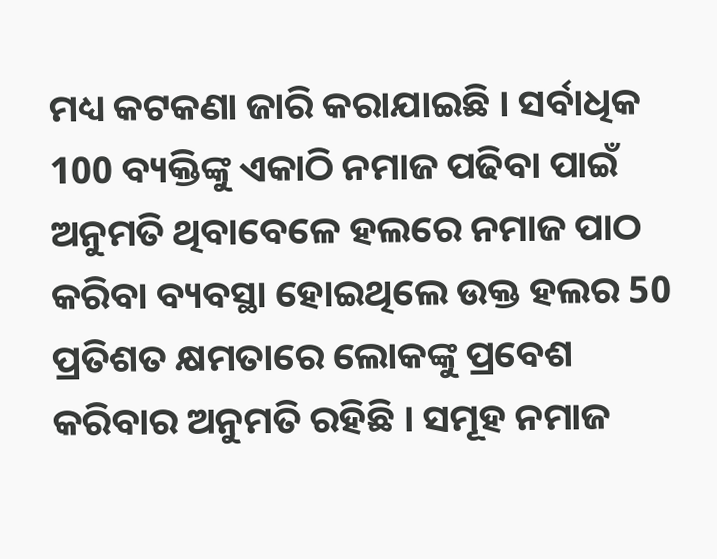ମଧ୍ୟ କଟକଣା ଜାରି କରାଯାଇଛି । ସର୍ବାଧିକ 100 ବ୍ୟକ୍ତିଙ୍କୁ ଏକାଠି ନମାଜ ପଢିବା ପାଇଁ ଅନୁମତି ଥିବାବେଳେ ହଲରେ ନମାଜ ପାଠ କରିବା ବ୍ୟବସ୍ଥା ହୋଇଥିଲେ ଉକ୍ତ ହଲର 50 ପ୍ରତିଶତ କ୍ଷମତାରେ ଲୋକଙ୍କୁ ପ୍ରବେଶ କରିବାର ଅନୁମତି ରହିଛି । ସମୂହ ନମାଜ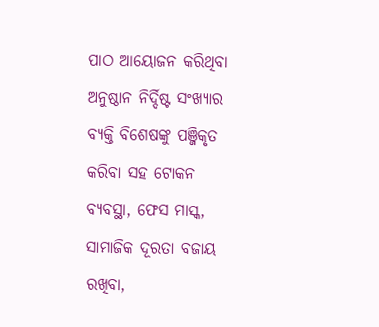ପାଠ ଆୟୋଜନ କରିଥିବା ଅନୁଷ୍ଠାନ ନିର୍ଦ୍ଦିଷ୍ଟ ସଂଖ୍ୟାର ବ୍ୟକ୍ତି ବିଶେଷଙ୍କୁ ପଞ୍ଜିକୃତ କରିବା ସହ ଟୋକନ ବ୍ୟବସ୍ଥା, ଫେସ ମାସ୍କ, ସାମାଜିକ ଦୂରତା ବଜାୟ ରଖିବା,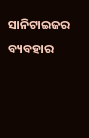ସାନିଟାଇଜର ବ୍ୟବହାର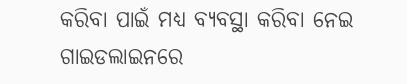କରିବା ପାଇଁ ମଧ୍ୟ ବ୍ୟବସ୍ଥା କରିବା ନେଇ ଗାଇଡଲାଇନରେ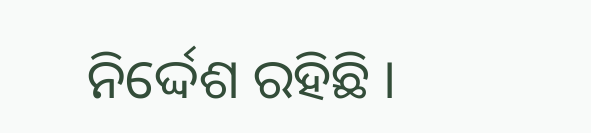ନିର୍ଦ୍ଦେଶ ରହିଛି ।